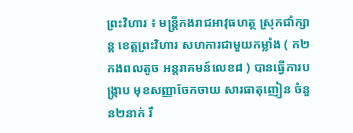ព្រះវិហារ ៖ មន្ត្រីកងរាជអាវុធហត្ថ ស្រុកជាំក្សាន្ត ខេត្តព្រះវិហារ សហការជាមួយកម្លាំង ( ក២កងពលតូច អន្តរាគមន៍លេខ៨ ) បានធ្វេីការបង្ក្រាប មុខសញ្ញាចែកចាយ សារធាតុញៀន ចំនួន២នាក់ រឹ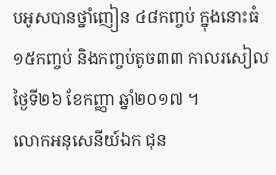បអូសបានថ្នាំញៀន ៤៨កញ្ចប់ ក្នុងនោះធំ ១៥កញ្ចប់ និងកញ្ចប់តូច៣៣ កាលរសៀលថ្ងៃទី២៦ ខែកញ្ញា ឆ្នាំ២០១៧ ។
លោកអនុសេនីយ៍ឯក ជុន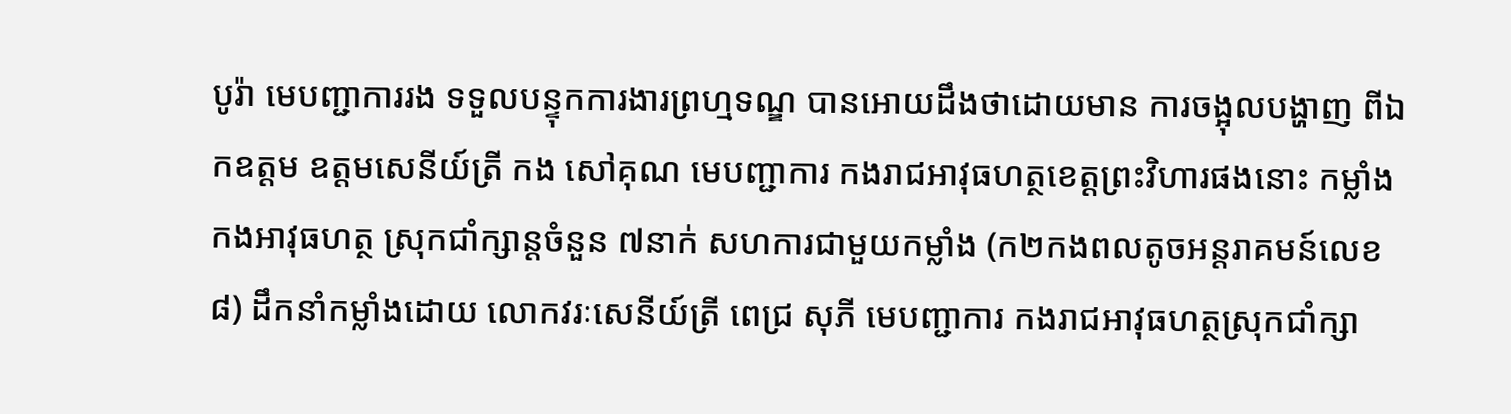បូរ៉ា មេបញ្ជាការរង ទទួលបន្ទុកការងារព្រហ្មទណ្ឌ បានអោយដឹងថាដោយមាន ការចង្អុលបង្ហាញ ពីឯកឧត្តម ឧត្តមសេនីយ៍ត្រី កង សៅគុណ មេបញ្ជាការ កងរាជអាវុធហត្ថខេត្តព្រះវិហារផងនោះ កម្លាំងកងអាវុធហត្ថ ស្រុកជាំក្សាន្តចំនួន ៧នាក់ សហការជាមួយកម្លាំង (ក២កងពលតូចអន្តរាគមន៍លេខ៨) ដឹកនាំកម្លាំងដោយ លោកវរៈសេនីយ៍ត្រី ពេជ្រ សុភី មេបញ្ជាការ កងរាជអាវុធហត្ថស្រុកជាំក្សា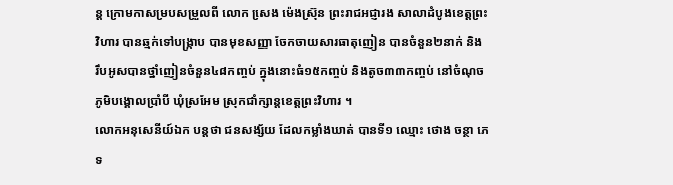ន្ត ក្រោមកាសម្របសម្រួលពី លោក សេ្រង ម៉េងស៊្រុន ព្រះរាជអជ្ញារង សាលាដំបូងខេត្តព្រះវិហារ បានឆ្មក់ទៅបង្ក្រាប បានមុខសញ្ញា ចែកចាយសារធាតុញៀន បានចំនួន២នាក់ និង រឹបអូសបានថ្នាំញៀនចំនួន៤៨កញ្ចប់ ក្នុងនោះធំ១៥កញ្ចប់ និងតូច៣៣កញ្ចប់ នៅចំណុច ភូមិបង្គោលប្រាំបី ឃុំស្រអែម ស្រុកជាំក្សាន្តខេត្តព្រះវិហារ ។
លោកអនុសេនីយ៍ឯក បន្តថា ជនសង្ស័យ ដែលកម្លាំងឃាត់ បានទី១ ឈ្មោះ ថោង ចន្ថា ភេទ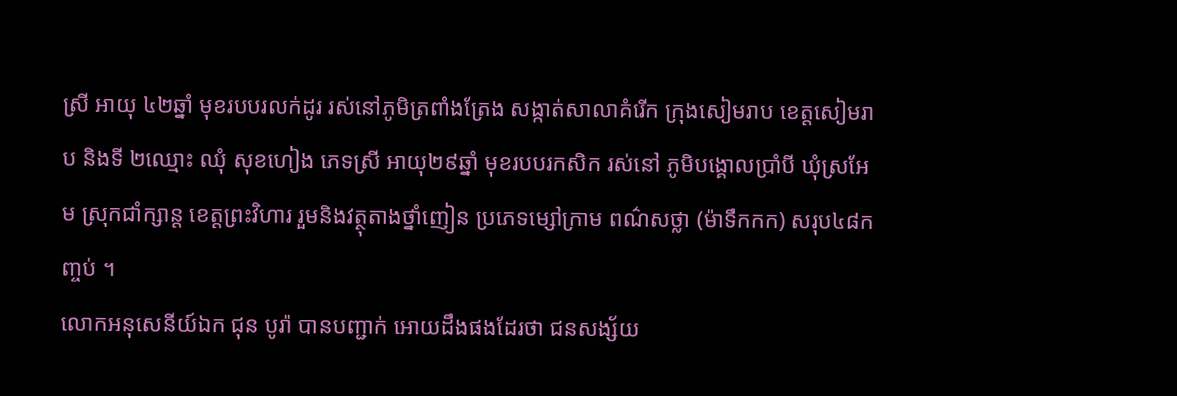ស្រី អាយុ ៤២ឆ្នាំ មុខរបបរលក់ដូរ រស់នៅភូមិត្រពាំងត្រែង សង្កាត់សាលាគំរេីក ក្រុងសៀមរាប ខេត្តសៀមរាប និងទី ២ឈ្មោះ ឈុំ សុខហៀង ភេទស្រី អាយុ២៩ឆ្នាំ មុខរបបរកសិក រស់នៅ ភូមិបង្គោលប្រាំបី ឃុំស្រអែម ស្រុកជាំក្សាន្ត ខេត្តព្រះវិហារ រួមនិងវត្ថុតាងថ្នាំញៀន ប្រភេទម្សៅក្រាម ពណ៌សថ្លា (ម៉ាទឹកកក) សរុប៤៨កញ្ចប់ ។
លោកអនុសេនីយ៍ឯក ជុន បូរ៉ា បានបញ្ជាក់ អោយដឹងផងដែរថា ជនសង្ស័យ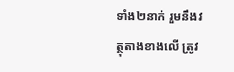ទាំង២នាក់ រួមនឹងវត្ថុតាងខាងលើ ត្រូវ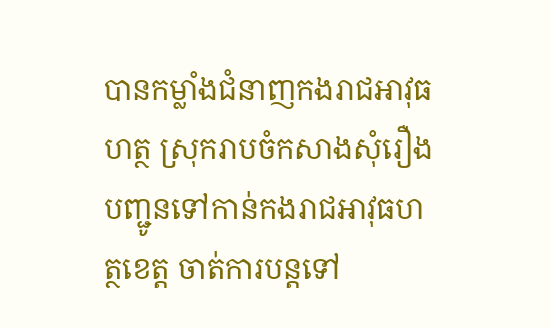បានកម្លាំងជំនាញកងរាជអាវុធហត្ថ ស្រុករាបចំកសាងសុំរឿង បញ្ជូនទៅកាន់កងរាជអាវុធហត្ថខេត្ត ចាត់ការបន្តទៅ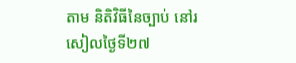តាម និតិវិធីនៃច្បាប់ នៅរសៀលថ្ងៃទី២៧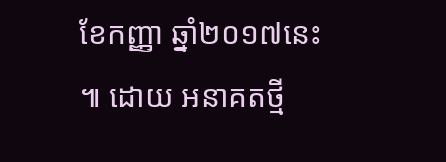ខែកញ្ញា ឆ្នាំ២០១៧នេះ ៕ ដោយ អនាគតថ្មី